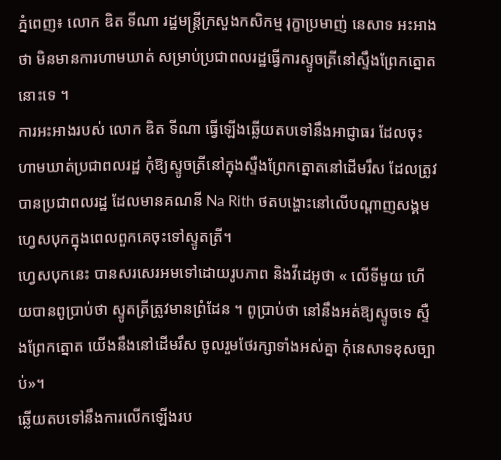ភ្នំពេញ៖ លោក ឌិត ទីណា រដ្ឋមន្ត្រីក្រសួងកសិកម្ម រុក្ខាប្រមាញ់ នេសាទ អះអាងថា មិនមានការហាមឃាត់ សម្រាប់ប្រជាពលរដ្ឋធ្វើការស្ទូចត្រីនៅស្ទឹងព្រែកត្នោតនោះទេ ។
ការអះអាងរបស់ លោក ឌិត ទីណា ធ្វើឡើងឆ្លើយតបទៅនឹងអាជ្ញាធរ ដែលចុះហាមឃាត់ប្រជាពលរដ្ឋ កុំឱ្យស្ទូចត្រីនៅក្នុងស្ទឺងព្រែកត្នោតនៅដើមរឹស ដែលត្រូវបានប្រជាពលរដ្ឋ ដែលមានគណនី Na Rith ថតបង្ហោះនៅលើបណ្តាញសង្គមហ្វេសបុកក្នុងពេលពួកគេចុះទៅស្ទូតត្រី។
ហ្វេសបុកនេះ បានសរសេរអមទៅដោយរូបភាព និងវីដេអូថា « លើទីមួយ ហើយបានពូប្រាប់ថា ស្ទូតត្រីត្រូវមានព្រំដែន ។ ពូប្រាប់ថា នៅនឹងអត់ឱ្យស្ទូចទេ ស្ទឺងព្រែកត្នោត យើងនឹងនៅដើមរឹស ចូលរួមថែរក្សាទាំងអស់គ្នា កុំនេសាទខុសច្បាប់»។
ឆ្លើយតបទៅនឹងការលើកឡើងរប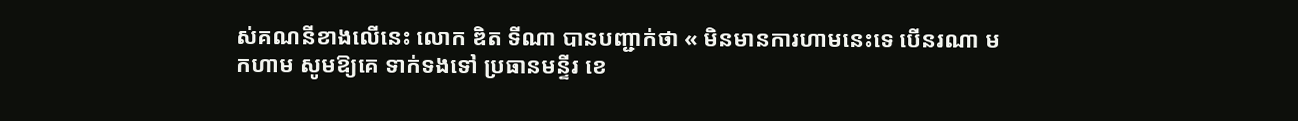ស់គណនីខាងលើនេះ លោក ឌិត ទីណា បានបញ្ជាក់ថា « មិនមានការហាមនេះទេ បើនរណា មកហាម សូមឱ្យគេ ទាក់ទងទៅ ប្រធានមន្ទីរ ខេ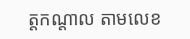ត្តកណ្តាល តាមលេខ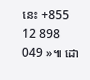នេះ +855 12 898 049 »៕ ដោ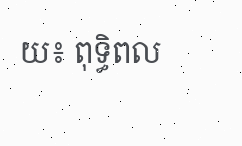យ៖ ពុទ្ធិពល